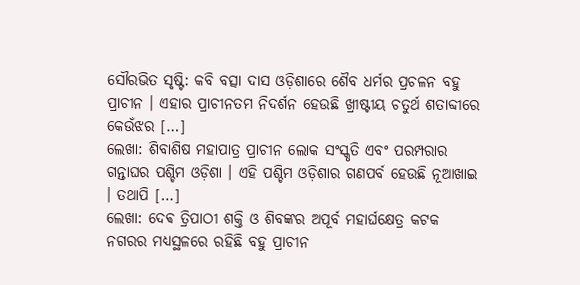ସୌରଭିତ ସୃଷ୍ଟି: କବି ବତ୍ସା ଦାସ ଓଡ଼ିଶାରେ ଶୈବ ଧର୍ମର ପ୍ରଚଳନ ବହୁ ପ୍ରାଚୀନ । ଏହାର ପ୍ରାଚୀନତମ ନିଦର୍ଶନ ହେଉଛି ଖ୍ରୀଷ୍ଟୀୟ ଚତୁର୍ଥ ଶତାବ୍ଦୀରେ କେଉଁଝର […]
ଲେଖା: ଶିବାଶିଷ ମହାପାତ୍ର ପ୍ରାଚୀନ ଲୋକ ସଂସ୍କୃତି ଏବଂ ପରମ୍ପରାର ଗନ୍ତାଘର ପଶ୍ଚିମ ଓଡ଼ିଶା । ଏହି ପଶ୍ଚିମ ଓଡ଼ିଶାର ଗଣପର୍ବ ହେଉଛି ନୂଆଖାଇ । ତଥାପି […]
ଲେଖା: ଦେଵ ତ୍ରିପାଠୀ ଶକ୍ତି ଓ ଶିବଙ୍କର ଅପୂର୍ବ ମହାର୍ଘକ୍ଷେତ୍ର କଟକ ନଗରର ମଧ୍ୟସ୍ଥଳରେ ରହିଛି ବହୁ ପ୍ରାଚୀନ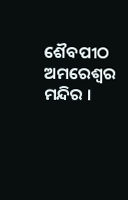ଶୈବପୀଠ ଅମରେଶ୍ୱର ମନ୍ଦିର ।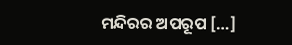ମନ୍ଦିରର ଅପରୂପ […]